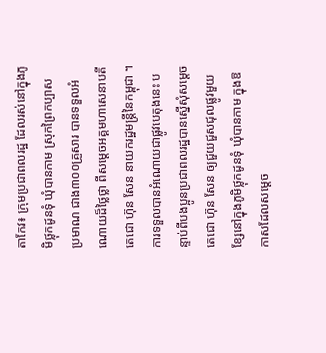តាកែវ៖ ក្រុមប្រជាពលរដ្ឋ ដែលរស់នៅក្នុងភូមិថ្លុកដូនទុំ ឃុំបានកាម ស្រុកព្រៃកប្បាស ប្រមាណ ជាង៣០០គ្រួសារ បានទទួលអំណោយដ៏ថ្លៃថ្លា ពីសម្តេចអគ្គមហាសេនាបតីតេជោ ហ៊ុន សែន នាយករដ្ឋមន្ត្រីនៃកម្ពុជា ។
ការទទួលបានអំណោយជាផ្លូវបេតុងនេះ បន្ទាប់ពីបងប្អូនប្រជាពលរដ្ឋបានស្នើសុំសម្ដេចតេជោ ហ៊ុន សែន ឲ្យជួយជួសជុលផ្លូវមួយ ខ្សែនៅក្នុងភូមិថ្លុកដូនទុំ ឃុំបានកាម ក្នុងឱកាសដែលសម្ដេច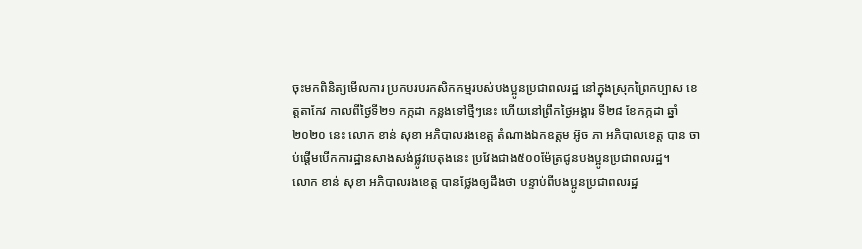ចុះមកពិនិត្យមើលការ ប្រកបរបរកសិកកម្មរបស់បងប្អូនប្រជាពលរដ្ឋ នៅក្នុងស្រុកព្រៃកប្បាស ខេត្តតាកែវ កាលពីថ្ងៃទី២១ កក្កដា កន្លងទៅថ្មីៗនេះ ហើយនៅព្រឹកថ្ងៃអង្គារ ទី២៨ ខែកក្កដា ឆ្នាំ២០២០ នេះ លោក ខាន់ សុខា អភិបាលរងខេត្ត តំណាងឯកឧត្តម អ៊ូច ភា អភិបាលខេត្ត បាន ចាប់ផ្ដើមបើកការដ្ឋានសាងសង់ផ្លូវបេតុងនេះ ប្រវែងជាង៥០០ម៉ែត្រជូនបងប្អូនប្រជាពលរដ្ឋ។
លោក ខាន់ សុខា អភិបាលរងខេត្ត បានថ្លែងឲ្យដឹងថា បន្ទាប់ពីបងប្អូនប្រជាពលរដ្ឋ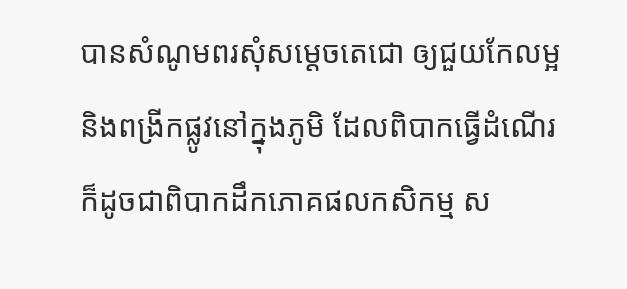បានសំណូមពរសុំសម្ដេចតេជោ ឲ្យជួយកែលម្អនិងពង្រីកផ្លូវនៅក្នុងភូមិ ដែលពិបាកធ្វើដំណើរ ក៏ដូចជាពិបាកដឹកភោគផលកសិកម្ម ស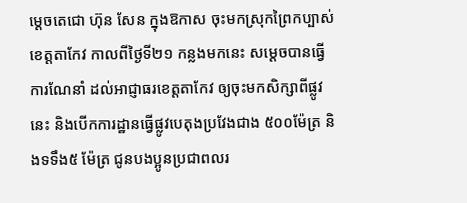ម្ដេចតេជោ ហ៊ុន សែន ក្នុងឱកាស ចុះមកស្រុកព្រៃកប្បាស់ ខេត្តតាកែវ កាលពីថ្ងៃទី២១ កន្លងមកនេះ សម្ដេចបានធ្វើការណែនាំ ដល់អាជ្ញាធរខេត្តតាកែវ ឲ្យចុះមកសិក្សាពីផ្លូវនេះ និងបើកការដ្ឋានធ្វើផ្លូវបេតុងប្រវែងជាង ៥០០ម៉ែត្រ និងទទឹង៥ ម៉ែត្រ ជូនបងប្អូនប្រជាពលរ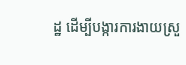ដ្ឋ ដើម្បីបង្ការការងាយស្រួ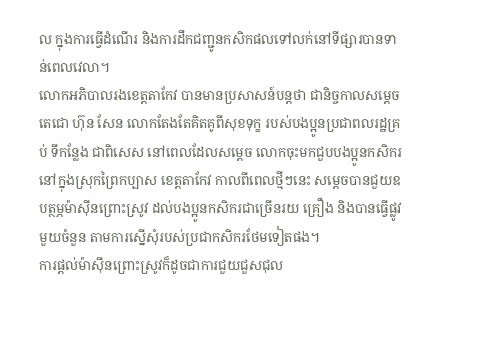ល ក្នុងការធ្វើដំណើរ និងការដឹកជញ្ជូនកសិកផលទៅលក់នៅទីផ្សារបានទាន់ពេលវេលា។
លោកអភិបាលរងខេត្តតាកែវ បានមានប្រសាសន៍បន្តថា ជានិច្ចកាលសម្ដេចតេជោ ហ៊ុន សែន លោកតែងតែគិតគូពីសុខទុក្ខ របស់បងប្អូនប្រជាពលរដ្ឋគ្រប់ ទីកន្លែង ជាពិសេស នៅពេលដែលសម្ដេច លោកចុះមកជួបបងប្អូនកសិករ នៅក្នុងស្រុកព្រៃកប្បាស ខេត្តតាកែវ កាលពីពេលថ្មីៗនេះ សម្ដេចបានជួយឧបត្ថម្ភម៉ាស៊ីនព្រោះស្រូវ ដល់បងប្អូនកសិករជាច្រើនរយ គ្រឿង និងបានធ្វើផ្លូវមួយចំនួន តាមការស្នើសុំរបស់ប្រជាកសិករថែមទៀតផង។
ការផ្ដល់ម៉ាស៊ីនព្រោះស្រូវក៏ដូចជាការជួយជួសជុល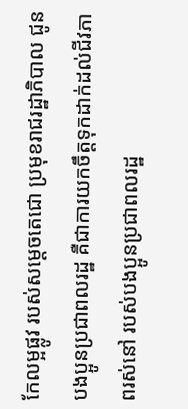កែលម្អផ្លូវ របស់សម្ដេចតេជោ ប្រមុខរាជរដ្ឋាភិបាល ជូនបងប្អូនប្រជាពលរដ្ឋ គឺជាការយកចឹត្តទុកដាក់ដល់ជីវភាពរស់នៅ របស់បងប្អូនប្រជាពលរដ្ឋ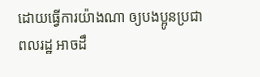ដោយធ្វើការយ៉ាងណា ឲ្យបងប្អូនប្រជាពលរដ្ឋ អាចដឹ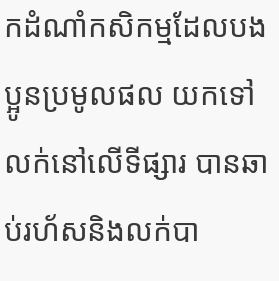កដំណាំកសិកម្មដែលបងប្អូនប្រមូលផល យកទៅលក់នៅលើទីផ្សារ បានឆាប់រហ័សនិងលក់បា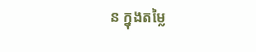ន ក្នុងតម្លៃ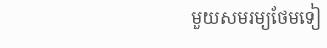មួយសមរម្យថែមទៀ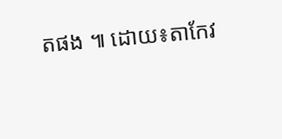តផង ៕ ដោយ៖តាកែវ